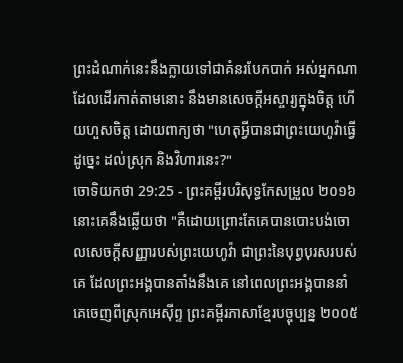ព្រះដំណាក់នេះនឹងក្លាយទៅជាគំនរបែកបាក់ អស់អ្នកណាដែលដើរកាត់តាមនោះ នឹងមានសេចក្ដីអស្ចារ្យក្នុងចិត្ត ហើយហួសចិត្ត ដោយពាក្យថា "ហេតុអ្វីបានជាព្រះយេហូវ៉ាធ្វើដូច្នេះ ដល់ស្រុក និងវិហារនេះ?"
ចោទិយកថា 29:25 - ព្រះគម្ពីរបរិសុទ្ធកែសម្រួល ២០១៦ នោះគេនឹងឆ្លើយថា "គឺដោយព្រោះតែគេបានបោះបង់ចោលសេចក្ដីសញ្ញារបស់ព្រះយេហូវ៉ា ជាព្រះនៃបុព្វបុរសរបស់គេ ដែលព្រះអង្គបានតាំងនឹងគេ នៅពេលព្រះអង្គបាននាំគេចេញពីស្រុកអេស៊ីព្ទ ព្រះគម្ពីរភាសាខ្មែរបច្ចុប្បន្ន ២០០៥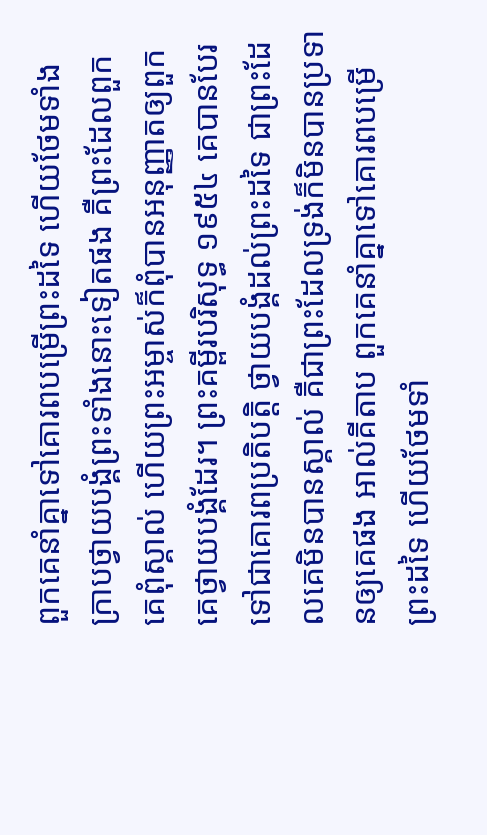ពួកគេនាំគ្នាទៅគោរពបម្រើព្រះដទៃ ហើយថែមទាំងក្រាបថ្វាយបង្គំព្រះទាំងនោះទៀតផង គឺព្រះដែលពួកគេពុំស្គាល់ ហើយព្រះអម្ចាស់ក៏ពុំបានអនុញ្ញាតឲ្យពួកគេថ្វាយបង្គំដែរ។ ព្រះគម្ពីរបរិសុទ្ធ ១៩៥៤ គេបានបែរទៅជាគោរពប្រតិបត្តិ ថ្វាយបង្គំដល់ព្រះដទៃ ជាព្រះដែលគេមិនបានស្គាល់ គឺជាព្រះដែលទ្រង់ក៏មិនបានប្រទានឲ្យគេផង អាល់គីតាប ពួកគេនាំគ្នាទៅគោរពបម្រើព្រះដទៃ ហើយថែមទាំ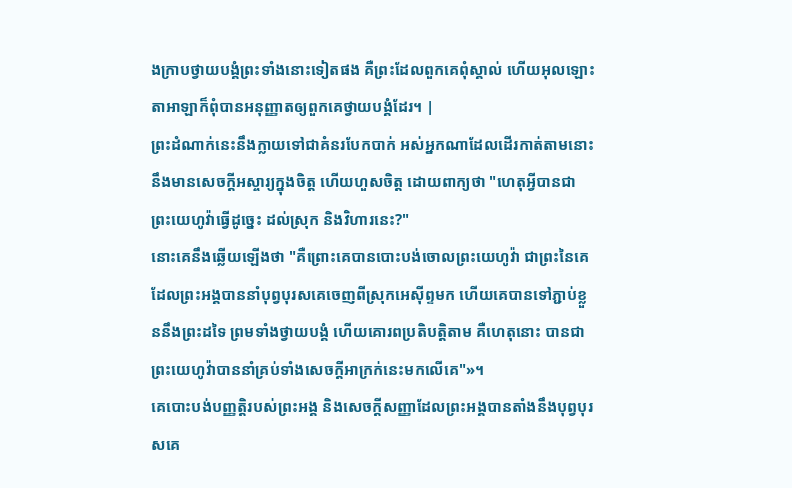ងក្រាបថ្វាយបង្គំព្រះទាំងនោះទៀតផង គឺព្រះដែលពួកគេពុំស្គាល់ ហើយអុលឡោះតាអាឡាក៏ពុំបានអនុញ្ញាតឲ្យពួកគេថ្វាយបង្គំដែរ។ |
ព្រះដំណាក់នេះនឹងក្លាយទៅជាគំនរបែកបាក់ អស់អ្នកណាដែលដើរកាត់តាមនោះ នឹងមានសេចក្ដីអស្ចារ្យក្នុងចិត្ត ហើយហួសចិត្ត ដោយពាក្យថា "ហេតុអ្វីបានជាព្រះយេហូវ៉ាធ្វើដូច្នេះ ដល់ស្រុក និងវិហារនេះ?"
នោះគេនឹងឆ្លើយឡើងថា "គឺព្រោះគេបានបោះបង់ចោលព្រះយេហូវ៉ា ជាព្រះនៃគេ ដែលព្រះអង្គបាននាំបុព្វបុរសគេចេញពីស្រុកអេស៊ីព្ទមក ហើយគេបានទៅភ្ជាប់ខ្លួននឹងព្រះដទៃ ព្រមទាំងថ្វាយបង្គំ ហើយគោរពប្រតិបត្តិតាម គឺហេតុនោះ បានជាព្រះយេហូវ៉ាបាននាំគ្រប់ទាំងសេចក្ដីអាក្រក់នេះមកលើគេ"»។
គេបោះបង់បញ្ញត្តិរបស់ព្រះអង្គ និងសេចក្ដីសញ្ញាដែលព្រះអង្គបានតាំងនឹងបុព្វបុរសគេ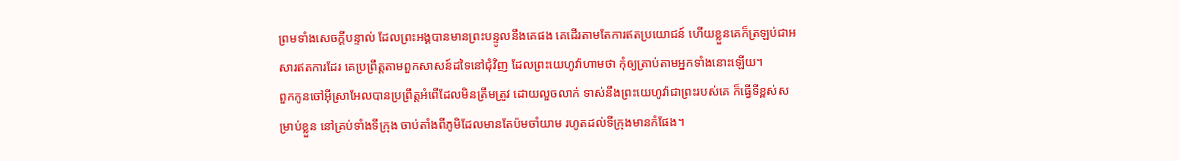ព្រមទាំងសេចក្ដីបន្ទាល់ ដែលព្រះអង្គបានមានព្រះបន្ទូលនឹងគេផង គេដើរតាមតែការឥតប្រយោជន៍ ហើយខ្លួនគេក៏ត្រឡប់ជាអសារឥតការដែរ គេប្រព្រឹត្តតាមពួកសាសន៍ដទៃនៅជុំវិញ ដែលព្រះយេហូវ៉ាហាមថា កុំឲ្យត្រាប់តាមអ្នកទាំងនោះឡើយ។
ពួកកូនចៅអ៊ីស្រាអែលបានប្រព្រឹត្តអំពើដែលមិនត្រឹមត្រូវ ដោយលួចលាក់ ទាស់នឹងព្រះយេហូវ៉ាជាព្រះរបស់គេ ក៏ធ្វើទីខ្ពស់សម្រាប់ខ្លួន នៅគ្រប់ទាំងទីក្រុង ចាប់តាំងពីភូមិដែលមានតែប៉មចាំយាម រហូតដល់ទីក្រុងមានកំផែង។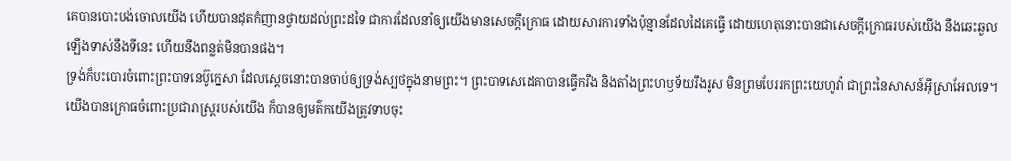គេបានបោះបង់ចោលយើង ហើយបានដុតកំញានថ្វាយដល់ព្រះដទៃ ជាការដែលនាំឲ្យយើងមានសេចក្ដីក្រោធ ដោយសារការទាំងប៉ុន្មានដែលដៃគេធ្វើ ដោយហេតុនោះបានជាសេចក្ដីក្រោធរបស់យើង នឹងឆេះឆួលឡើងទាស់នឹងទីនេះ ហើយនឹងពន្លត់មិនបានផង។
ទ្រង់ក៏បះបោរចំពោះព្រះបាទនេប៊ូក្នេសា ដែលស្តេចនោះបានចាប់ឲ្យទ្រង់ស្បថក្នុងនាមព្រះ។ ព្រះបាទសេដេគាបានធ្វើករឹង និងតាំងព្រះហឫទ័យរឹងរូស មិនព្រមបែររកព្រះយេហូវ៉ា ជាព្រះនៃសាសន៍អ៊ីស្រាអែលទេ។
យើងបានក្រោធចំពោះប្រជារាស្ត្ររបស់យើង ក៏បានឲ្យមត៌កយើងត្រូវទាបចុះ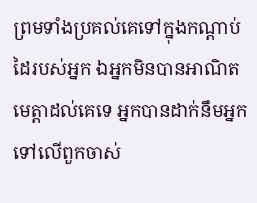ព្រមទាំងប្រគល់គេទៅក្នុងកណ្ដាប់ដៃរបស់អ្នក ឯអ្នកមិនបានអាណិតមេត្តាដល់គេទេ អ្នកបានដាក់នឹមអ្នកទៅលើពួកចាស់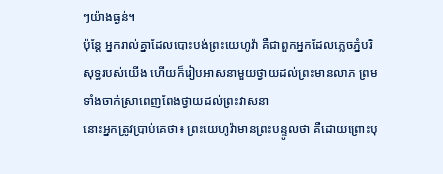ៗយ៉ាងធ្ងន់។
ប៉ុន្តែ អ្នករាល់គ្នាដែលបោះបង់ព្រះយេហូវ៉ា គឺជាពួកអ្នកដែលភ្លេចភ្នំបរិសុទ្ធរបស់យើង ហើយក៏រៀបអាសនាមួយថ្វាយដល់ព្រះមានលាភ ព្រមទាំងចាក់ស្រាពេញពែងថ្វាយដល់ព្រះវាសនា
នោះអ្នកត្រូវប្រាប់គេថា៖ ព្រះយេហូវ៉ាមានព្រះបន្ទូលថា គឺដោយព្រោះបុ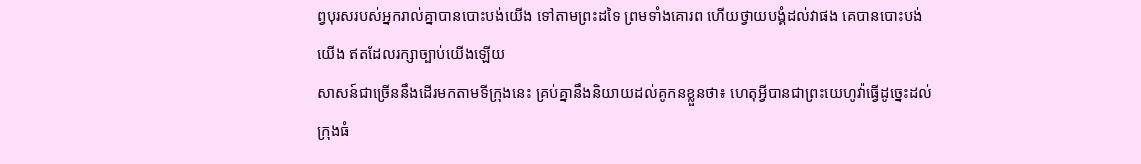ព្វបុរសរបស់អ្នករាល់គ្នាបានបោះបង់យើង ទៅតាមព្រះដទៃ ព្រមទាំងគោរព ហើយថ្វាយបង្គំដល់វាផង គេបានបោះបង់យើង ឥតដែលរក្សាច្បាប់យើងឡើយ
សាសន៍ជាច្រើននឹងដើរមកតាមទីក្រុងនេះ គ្រប់គ្នានឹងនិយាយដល់គូកនខ្លួនថា៖ ហេតុអ្វីបានជាព្រះយេហូវ៉ាធ្វើដូច្នេះដល់ក្រុងធំ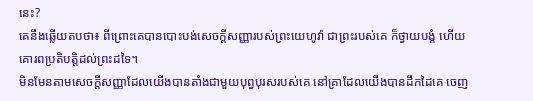នេះ?
គេនឹងឆ្លើយតបថា៖ ពីព្រោះគេបានបោះបង់សេចក្ដីសញ្ញារបស់ព្រះយេហូវ៉ា ជាព្រះរបស់គេ ក៏ថ្វាយបង្គំ ហើយគោរពប្រតិបត្តិដល់ព្រះដទៃ។
មិនមែនតាមសេចក្ដីសញ្ញាដែលយើងបានតាំងជាមួយបុព្វបុរសរបស់គេ នៅគ្រាដែលយើងបានដឹកដៃគេ ចេញ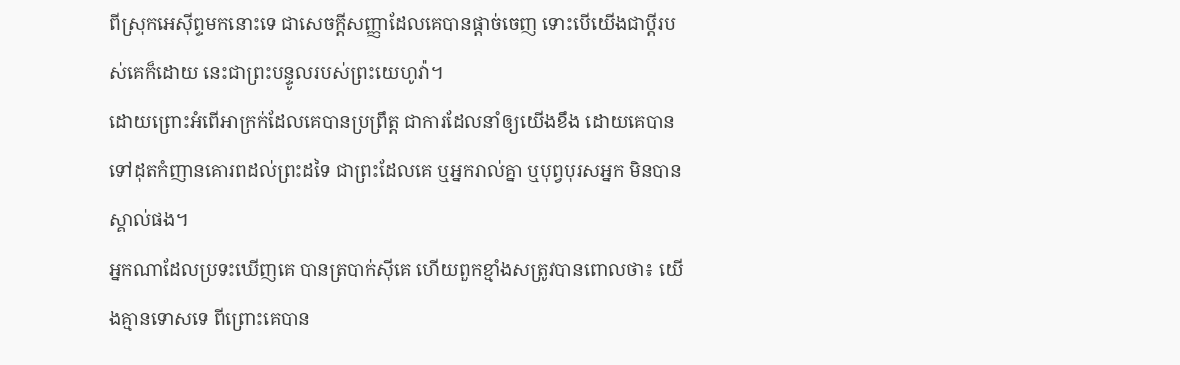ពីស្រុកអេស៊ីព្ទមកនោះទេ ជាសេចក្ដីសញ្ញាដែលគេបានផ្តាច់ចេញ ទោះបើយើងជាប្ដីរបស់គេក៏ដោយ នេះជាព្រះបន្ទូលរបស់ព្រះយេហូវ៉ា។
ដោយព្រោះអំពើអាក្រក់ដែលគេបានប្រព្រឹត្ត ជាការដែលនាំឲ្យយើងខឹង ដោយគេបានទៅដុតកំញានគោរពដល់ព្រះដទៃ ជាព្រះដែលគេ ឬអ្នករាល់គ្នា ឬបុព្វបុរសអ្នក មិនបានស្គាល់ផង។
អ្នកណាដែលប្រទះឃើញគេ បានត្របាក់ស៊ីគេ ហើយពួកខ្មាំងសត្រូវបានពោលថា៖ យើងគ្មានទោសទេ ពីព្រោះគេបាន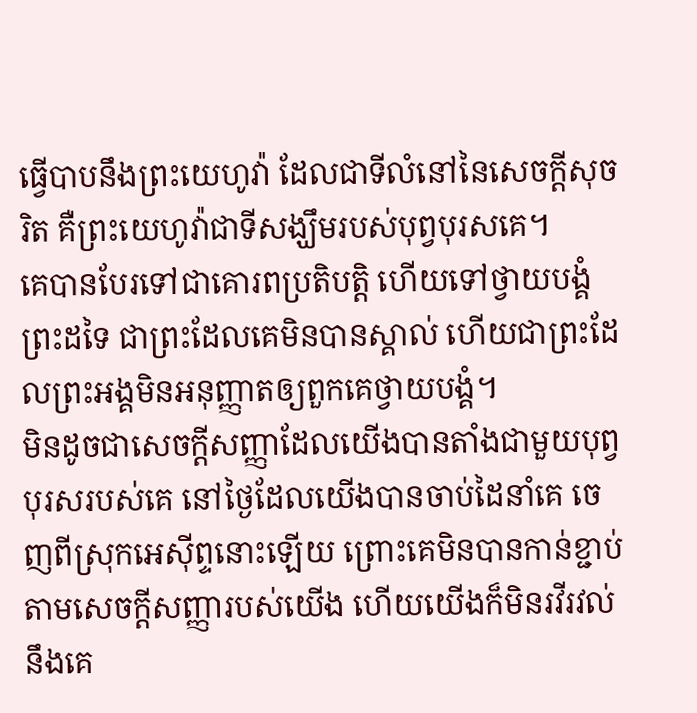ធ្វើបាបនឹងព្រះយេហូវ៉ា ដែលជាទីលំនៅនៃសេចក្ដីសុចរិត គឺព្រះយេហូវ៉ាជាទីសង្ឃឹមរបស់បុព្វបុរសគេ។
គេបានបែរទៅជាគោរពប្រតិបត្តិ ហើយទៅថ្វាយបង្គំព្រះដទៃ ជាព្រះដែលគេមិនបានស្គាល់ ហើយជាព្រះដែលព្រះអង្គមិនអនុញ្ញាតឲ្យពួកគេថ្វាយបង្គំ។
មិនដូចជាសេចក្ដីសញ្ញាដែលយើងបានតាំងជាមួយបុព្វបុរសរបស់គេ នៅថ្ងៃដែលយើងបានចាប់ដៃនាំគេ ចេញពីស្រុកអេស៊ីព្ទនោះឡើយ ព្រោះគេមិនបានកាន់ខ្ជាប់តាមសេចក្ដីសញ្ញារបស់យើង ហើយយើងក៏មិនរវីរវល់នឹងគេ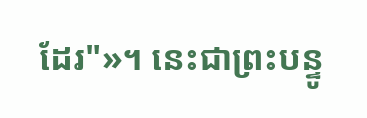ដែរ"»។ នេះជាព្រះបន្ទូ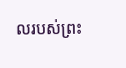លរបស់ព្រះ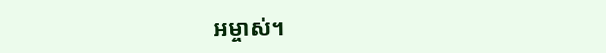អម្ចាស់។